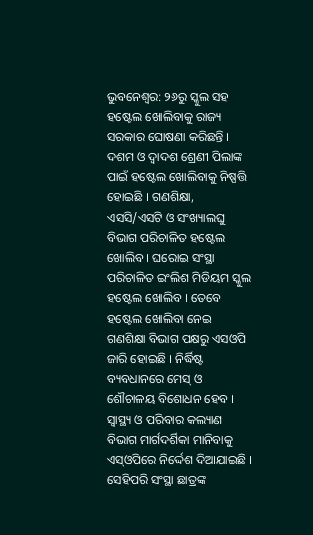ଭୁବନେଶ୍ୱର: ୨୬ରୁ ସ୍କୁଲ ସହ ହଷ୍ଟେଲ ଖୋଲିବାକୁ ରାଜ୍ୟ ସରକାର ଘୋଷଣା କରିଛନ୍ତି । ଦଶମ ଓ ଦ୍ୱାଦଶ ଶ୍ରେଣୀ ପିଲାଙ୍କ ପାଇଁ ହଷ୍ଟେଲ ଖୋଲିବାକୁ ନିଷ୍ପତ୍ତି ହୋଇଛି । ଗଣଶିକ୍ଷା, ଏସସି/ଏସଟି ଓ ସଂଖ୍ୟାଲଘୁ ବିଭାଗ ପରିଚାଳିତ ହଷ୍ଟେଲ ଖୋଲିବ । ଘରୋଇ ସଂସ୍ଥା ପରିଚାଳିତ ଇଂଲିଶ ମିଡିୟମ ସ୍କୁଲ ହଷ୍ଟେଲ ଖୋଲିବ । ତେବେ ହଷ୍ଟେଲ ଖୋଲିବା ନେଇ ଗଣଶିକ୍ଷା ବିଭାଗ ପକ୍ଷରୁ ଏସଓପି ଜାରି ହୋଇଛି । ନିର୍ଦ୍ଧିଷ୍ଟ ବ୍ୟବଧାନରେ ମେସ୍ ଓ ଶୌଚାଳୟ ବିଶୋଧନ ହେବ । ସ୍ୱାସ୍ଥ୍ୟ ଓ ପରିବାର କଲ୍ୟାଣ ବିଭାଗ ମାର୍ଗଦର୍ଶିକା ମାନିବାକୁ ଏସ୍ଓପିରେ ନିର୍ଦ୍ଦେଶ ଦିଆଯାଇଛି । ସେହିପରି ସଂସ୍ଥା ଛାତ୍ରଙ୍କ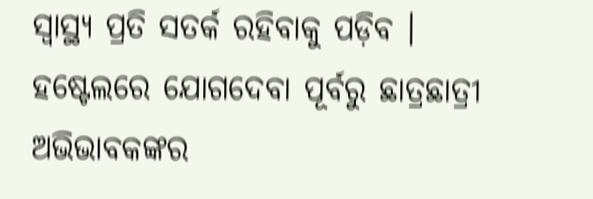ସ୍ୱାସ୍ଥ୍ୟ ପ୍ରତି ସତର୍କ ରହିବାକୁ ପଡ଼ିବ । ହଷ୍ଟେଲରେ ଯୋଗଦେବା ପୂର୍ବରୁ ଛାତ୍ରଛାତ୍ରୀ ଅଭିଭାବକଙ୍କର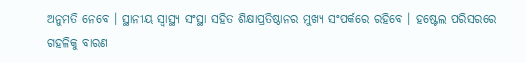ଅନୁମତି ନେବେ । ସ୍ଥାନୀୟ ସ୍ୱାସ୍ଥ୍ୟ ସଂସ୍ଥା ସହିତ ଶିକ୍ଷାପ୍ରତିଷ୍ଠାନର ମୁଖ୍ୟ ସଂପର୍କରେ ରହିବେ । ହଷ୍ଟେଲ ପରିସରରେ ଗହଳିକୁ ବାରଣ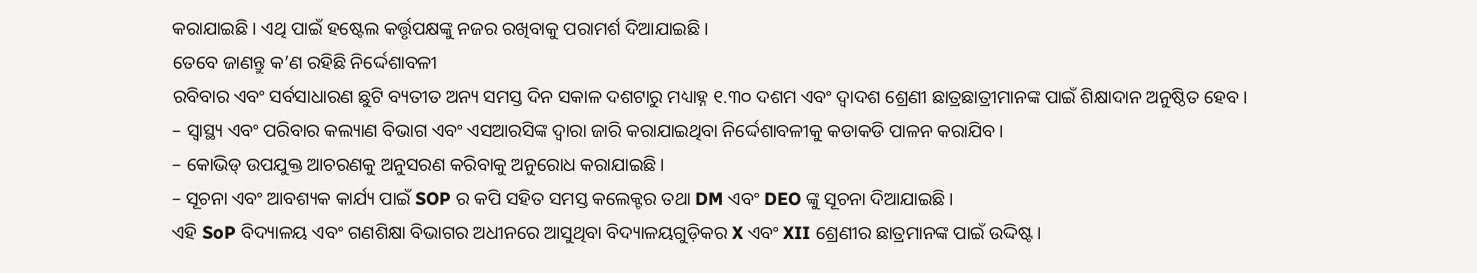କରାଯାଇଛି । ଏଥି ପାଇଁ ହଷ୍ଟେଲ କର୍ତ୍ତୃପକ୍ଷଙ୍କୁ ନଜର ରଖିବାକୁ ପରାମର୍ଶ ଦିଆଯାଇଛି ।
ତେବେ ଜାଣନ୍ତୁ କ’ଣ ରହିଛି ନିର୍ଦ୍ଦେଶାବଳୀ
ରବିବାର ଏବଂ ସର୍ବସାଧାରଣ ଛୁଟି ବ୍ୟତୀତ ଅନ୍ୟ ସମସ୍ତ ଦିନ ସକାଳ ଦଶଟାରୁ ମଧ୍ୟାହ୍ନ ୧.୩୦ ଦଶମ ଏବଂ ଦ୍ୱାଦଶ ଶ୍ରେଣୀ ଛାତ୍ରଛାତ୍ରୀମାନଙ୍କ ପାଇଁ ଶିକ୍ଷାଦାନ ଅନୁଷ୍ଠିତ ହେବ।
– ସ୍ୱାସ୍ଥ୍ୟ ଏବଂ ପରିବାର କଲ୍ୟାଣ ବିଭାଗ ଏବଂ ଏସଆରସିଙ୍କ ଦ୍ୱାରା ଜାରି କରାଯାଇଥିବା ନିର୍ଦ୍ଦେଶାବଳୀକୁ କଡାକଡି ପାଳନ କରାଯିବ।
– କୋଭିଡ୍ ଉପଯୁକ୍ତ ଆଚରଣକୁ ଅନୁସରଣ କରିବାକୁ ଅନୁରୋଧ କରାଯାଇଛି।
– ସୂଚନା ଏବଂ ଆବଶ୍ୟକ କାର୍ଯ୍ୟ ପାଇଁ SOP ର କପି ସହିତ ସମସ୍ତ କଲେକ୍ଟର ତଥା DM ଏବଂ DEO ଙ୍କୁ ସୂଚନା ଦିଆଯାଇଛି।
ଏହି SoP ବିଦ୍ୟାଳୟ ଏବଂ ଗଣଶିକ୍ଷା ବିଭାଗର ଅଧୀନରେ ଆସୁଥିବା ବିଦ୍ୟାଳୟଗୁଡ଼ିକର X ଏବଂ XII ଶ୍ରେଣୀର ଛାତ୍ରମାନଙ୍କ ପାଇଁ ଉଦ୍ଦିଷ୍ଟ।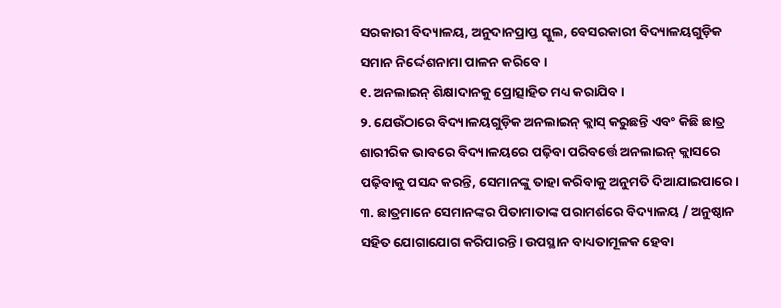ସରକାରୀ ବିଦ୍ୟାଳୟ, ଅନୁଦାନପ୍ରାପ୍ତ ସ୍କୁଲ, ବେସରକାରୀ ବିଦ୍ୟାଳୟଗୁଡ଼ିକ ସମାନ ନିର୍ଦ୍ଦେଶନାମା ପାଳନ କରିବେ।
୧. ଅନଲାଇନ୍ ଶିକ୍ଷାଦାନକୁ ପ୍ରୋତ୍ସାହିତ ମଧ୍ୟ କରାଯିବ।
୨. ଯେଉଁଠାରେ ବିଦ୍ୟାଳୟଗୁଡ଼ିକ ଅନଲାଇନ୍ କ୍ଲାସ୍ କରୁଛନ୍ତି ଏବଂ କିଛି ଛାତ୍ର ଶାରୀରିକ ଭାବରେ ବିଦ୍ୟାଳୟରେ ପଢ଼ିବା ପରିବର୍ତ୍ତେ ଅନଲାଇନ୍ କ୍ଲାସରେ ପଢ଼ିବାକୁ ପସନ୍ଦ କରନ୍ତି, ସେମାନଙ୍କୁ ତାହା କରିବାକୁ ଅନୁମତି ଦିଆଯାଇପାରେ।
୩. ଛାତ୍ରମାନେ ସେମାନଙ୍କର ପିତାମାତାଙ୍କ ପରାମର୍ଶରେ ବିଦ୍ୟାଳୟ / ଅନୁଷ୍ଠାନ ସହିତ ଯୋଗାଯୋଗ କରିପାରନ୍ତି। ଉପସ୍ଥାନ ବାଧ୍ୟତାମୂଳକ ହେବା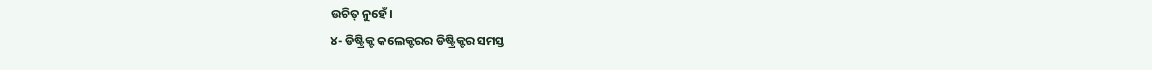ଉଚିତ୍ ନୁହେଁ।
୪- ଡିଷ୍ଟ୍ରିକ୍ଟ କଲେକ୍ଟରର ଡିଷ୍ଟ୍ରିକ୍ଟର ସମସ୍ତ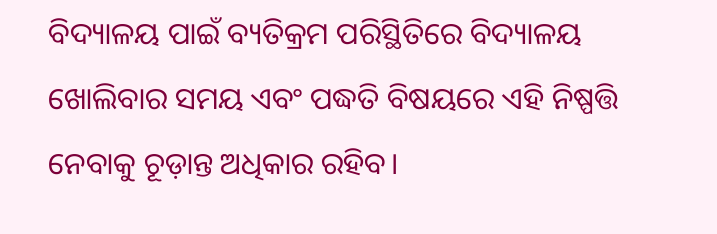ବିଦ୍ୟାଳୟ ପାଇଁ ବ୍ୟତିକ୍ରମ ପରିସ୍ଥିତିରେ ବିଦ୍ୟାଳୟ ଖୋଲିବାର ସମୟ ଏବଂ ପଦ୍ଧତି ବିଷୟରେ ଏହି ନିଷ୍ପତ୍ତି ନେବାକୁ ଚୂଡ଼ାନ୍ତ ଅଧିକାର ରହିବ।